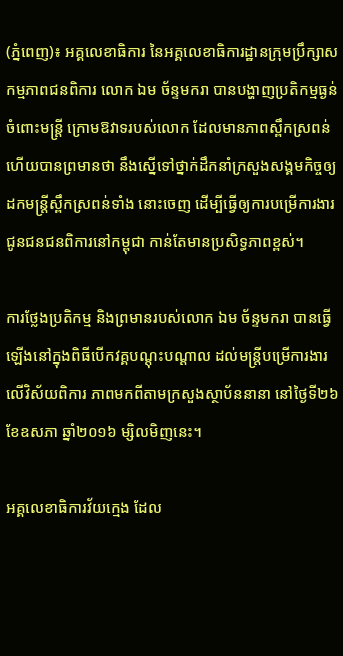(ភ្នំពេញ)៖ អគ្គលេខាធិការ នៃអគ្គលេខាធិការដ្ឋានក្រុមប្រឹក្សាសកម្មភាពជនពិការ លោក ឯម ច័ន្ទមករា បានបង្ហាញប្រតិកម្មធ្ងន់ចំពោះមន្រ្តី ក្រោមឱវាទរបស់លោក ដែលមានភាពស្ពឹកស្រពន់ ហើយបានព្រមានថា នឹងស្នើទៅថ្នាក់ដឹកនាំក្រសួងសង្គមកិច្ចឲ្យដកមន្រ្តីស្ពឹកស្រពន់ទាំង នោះចេញ ដើម្បីធ្វើឲ្យការបម្រើការងារជូនជនជនពិការនៅកម្ពុជា កាន់តែមានប្រសិទ្ធភាពខ្ពស់។

ការថ្លែងប្រតិកម្ម និងព្រមានរបស់លោក ឯម ច័ន្ទមករា បានធ្វើឡើងនៅក្នុងពិធីបើកវគ្គបណ្តុះបណ្តាល ដល់មន្រ្តីបម្រើការងារលើវិស័យពិការ ភាពមកពីតាមក្រសួងស្ថាប័ននានា នៅថ្ងៃទី២៦ ខែឧសភា ឆ្នាំ២០១៦ ម្សិលមិញនេះ។

អគ្គលេខាធិការវ័យក្មេង ដែល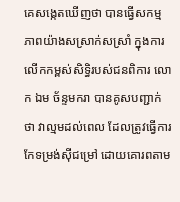គេសង្កេតឃើញថា បានធ្វើសកម្មភាពយ៉ាងសស្រាក់សស្រាំ ក្នុងការលើកកម្ពស់សិទ្ធិរបស់ជនពិការ លោក ឯម ច័ន្ទមករា បានគូសបញ្ជាក់ថា វាល្មមដល់ពេល ដែលត្រូវធ្វើការកែទម្រង់ស៊ីជម្រៅ ដោយគោរពតាម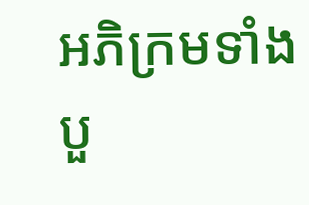អភិក្រមទាំងបួ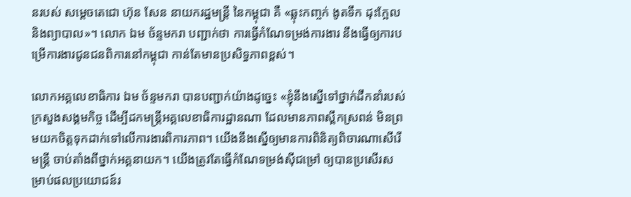នរបស់ សម្តេចតេជោ ហ៊ុន សែន នាយករដ្ឋមន្រ្តី នៃកម្ពុជា គឺ «ឆ្លុះកញ្ចក់ ងូតទឹក ដុះក្អែល និងព្យាបាល»។ លោក ឯម ច័ន្ទមករា បញ្ជាក់ថា ការធ្វើកំណែទម្រង់ការងារ នឹងធ្វើឲ្យការបម្រើការងារជូនជនពិការនៅកម្ពុជា កាន់តែមានប្រសិទ្ធភាពខ្ពស់។

លោកអគ្គលេខាធិការ ឯម ច័ន្ទមករា បានបញ្ជាក់យ៉ាងដូច្នេះ «ខ្ញុំនឹងស្នើទៅថ្នាក់ដឹកនាំរបស់ក្រសួងសង្គមកិច្ច ដើម្បីដកមន្រ្តីអគ្គលេខាធិការដ្ឋានណា ដែលមានភាពស្ពឹកស្រពន់ មិនព្រមយកចិត្តទុកដាក់ទៅលើការងារពិការភាព។ យើងនឹងស្នើឲ្យមានការពិនិត្យពិចារណាសើរើមន្រ្តី ចាប់តាំងពីថ្នាក់អគ្គនាយក។ យើងត្រូវតែធ្វើកំណែទម្រង់ស៊ីជម្រៅ ឲ្យបានប្រសើរសម្រាប់ផលប្រយោជន៍រ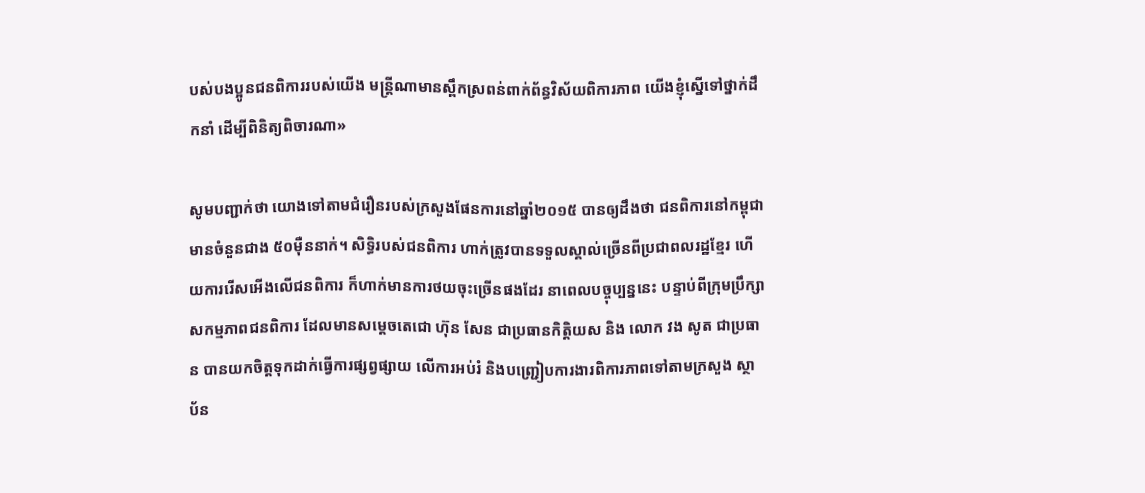បស់បងប្អូនជនពិការរបស់យើង មន្រ្តីណាមានស្ពឹកស្រពន់ពាក់ព័ន្ធវិស័យពិការភាព យើងខ្ញុំស្នើទៅថ្នាក់ដឹកនាំ ដើម្បីពិនិត្យពិចារណា»

សូមបញ្ជាក់ថា យោងទៅតាមជំរឿនរបស់ក្រសួងផែនការនៅឆ្នាំ២០១៥ បានឲ្យដឹងថា ជនពិការនៅកម្ពុជា មានចំនួនជាង ៥០ម៉ឺននាក់។ សិទ្ធិរបស់ជនពិការ ហាក់ត្រូវបានទទួលស្គាល់ច្រើនពីប្រជាពលរដ្ឋខ្មែរ ហើយការរើសអើងលើជនពិការ ក៏ហាក់មានការថយចុះច្រើនផងដែរ នាពេលបច្ចុប្បន្ននេះ បន្ទាប់ពីក្រុមប្រឹក្សាសកម្មភាពជនពិការ ដែលមានសម្តេចតេជោ ហ៊ុន សែន ជាប្រធានកិត្តិយស និង លោក វង សូត ជាប្រធាន បានយកចិត្តទុកដាក់ធ្វើការផ្សព្វផ្សាយ លើការអប់រំ និងបញ្ជ្រៀបការងារពិការភាពទៅតាមក្រសួង ស្ថាប័ន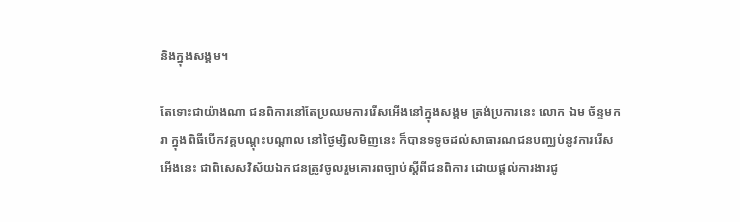និងក្នុងសង្គម។

តែទោះជាយ៉ាងណា ជនពិការនៅតែប្រឈមការរើសអើងនៅក្នុងសង្គម ត្រង់ប្រការនេះ លោក ឯម ច័ន្ទមករា ក្នុងពិធីបើកវគ្គបណ្តុះបណ្តាល នៅថ្ងៃម្សិលមិញនេះ ក៏បានទទូចដល់សាធារណជនបញ្ឈប់នូវការរើសអើងនេះ ជាពិសេសវិស័យឯកជនត្រូវចូលរួមគោរពច្បាប់ស្តីពីជនពិការ ដោយផ្តល់ការងារជូ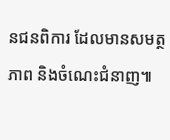នជនពិការ ដែលមានសមត្ថភាព និងចំណេះជំនាញ៕